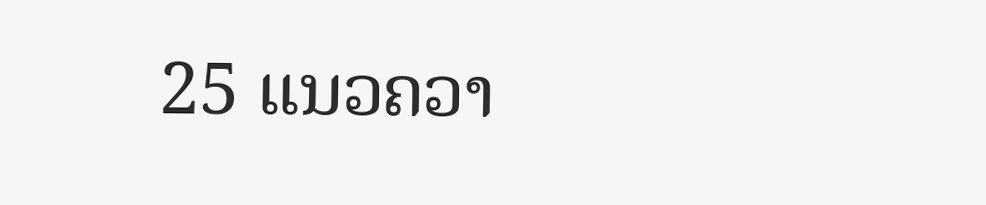25 ແນວຄວາ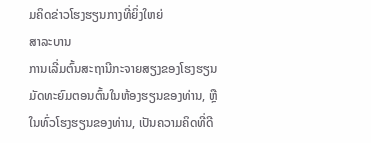ມຄິດຂ່າວໂຮງຮຽນກາງທີ່ຍິ່ງໃຫຍ່
ສາລະບານ
ການເລີ່ມຕົ້ນສະຖານີກະຈາຍສຽງຂອງໂຮງຮຽນມັດທະຍົມຕອນຕົ້ນໃນຫ້ອງຮຽນຂອງທ່ານ, ຫຼືໃນທົ່ວໂຮງຮຽນຂອງທ່ານ, ເປັນຄວາມຄິດທີ່ດີ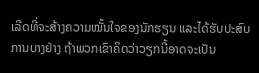ເລີດທີ່ຈະສ້າງຄວາມໝັ້ນໃຈຂອງນັກຮຽນ ແລະໄດ້ຮັບປະສົບການບາງຢ່າງ ຖ້າພວກເຂົາຄິດວ່າວຽກນີ້ອາດຈະເປັນ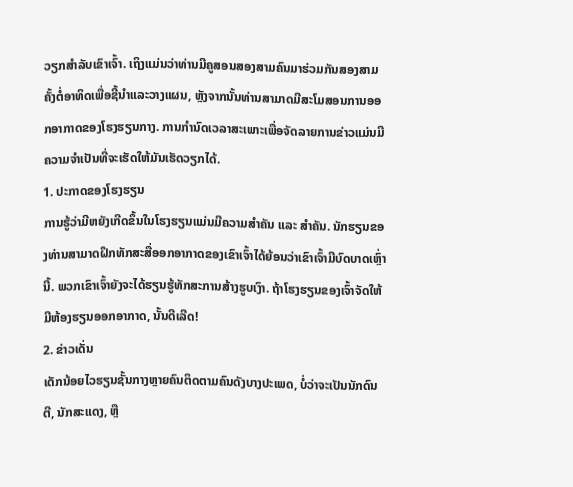ວຽກສຳລັບເຂົາເຈົ້າ. ເຖິງແມ່ນວ່າທ່ານມີຄູສອນສອງສາມຄົນມາຮ່ວມກັນສອງສາມຄັ້ງຕໍ່ອາທິດເພື່ອຊີ້ນໍາແລະວາງແຜນ, ຫຼັງຈາກນັ້ນທ່ານສາມາດມີສະໂມສອນການອອກອາກາດຂອງໂຮງຮຽນກາງ. ການກຳນົດເວລາສະເພາະເພື່ອຈັດລາຍການຂ່າວແມ່ນມີຄວາມຈຳເປັນທີ່ຈະເຮັດໃຫ້ມັນເຮັດວຽກໄດ້.
1. ປະກາດຂອງໂຮງຮຽນ
ການຮູ້ວ່າມີຫຍັງເກີດຂຶ້ນໃນໂຮງຮຽນແມ່ນມີຄວາມສຳຄັນ ແລະ ສຳຄັນ. ນັກຮຽນຂອງທ່ານສາມາດຝຶກທັກສະສື່ອອກອາກາດຂອງເຂົາເຈົ້າໄດ້ຍ້ອນວ່າເຂົາເຈົ້າມີບົດບາດເຫຼົ່ານີ້. ພວກເຂົາເຈົ້າຍັງຈະໄດ້ຮຽນຮູ້ທັກສະການສ້າງຮູບເງົາ. ຖ້າໂຮງຮຽນຂອງເຈົ້າຈັດໃຫ້ມີຫ້ອງຮຽນອອກອາກາດ, ນັ້ນດີເລີດ!
2. ຂ່າວເດັ່ນ
ເດັກນ້ອຍໄວຮຽນຊັ້ນກາງຫຼາຍຄົນຕິດຕາມຄົນດັງບາງປະເພດ, ບໍ່ວ່າຈະເປັນນັກດົນຕີ, ນັກສະແດງ, ຫຼື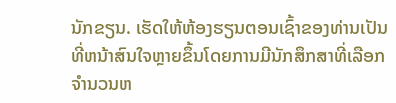ນັກຂຽນ. ເຮັດໃຫ້ຫ້ອງຮຽນຕອນເຊົ້າຂອງທ່ານເປັນທີ່ຫນ້າສົນໃຈຫຼາຍຂຶ້ນໂດຍການມີນັກສຶກສາທີ່ເລືອກຈໍານວນຫ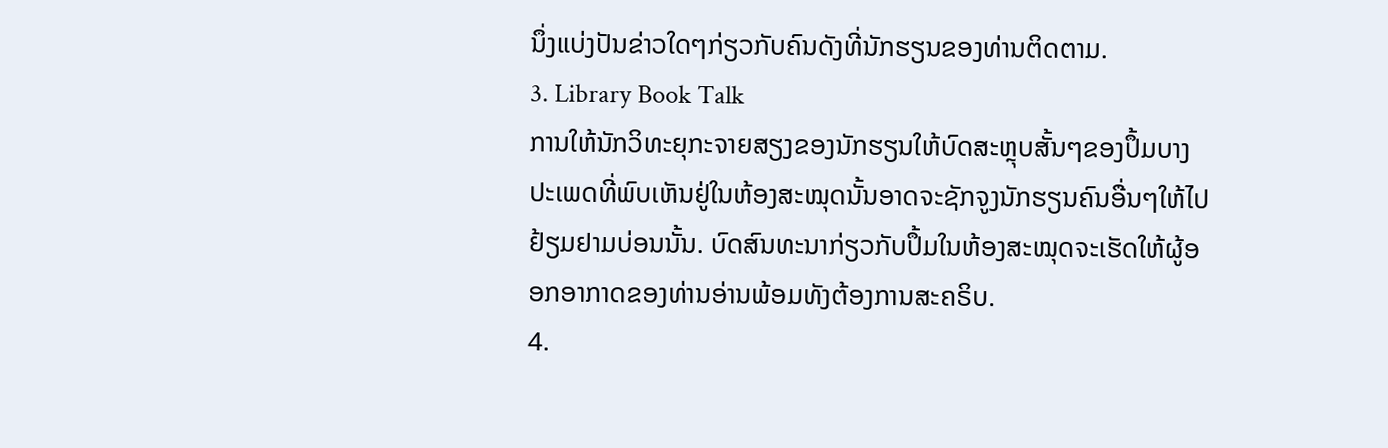ນຶ່ງແບ່ງປັນຂ່າວໃດໆກ່ຽວກັບຄົນດັງທີ່ນັກຮຽນຂອງທ່ານຕິດຕາມ.
3. Library Book Talk
ການໃຫ້ນັກວິທະຍຸກະຈາຍສຽງຂອງນັກຮຽນໃຫ້ບົດສະຫຼຸບສັ້ນໆຂອງປຶ້ມບາງປະເພດທີ່ພົບເຫັນຢູ່ໃນຫ້ອງສະໝຸດນັ້ນອາດຈະຊັກຈູງນັກຮຽນຄົນອື່ນໆໃຫ້ໄປຢ້ຽມຢາມບ່ອນນັ້ນ. ບົດສົນທະນາກ່ຽວກັບປຶ້ມໃນຫ້ອງສະໝຸດຈະເຮັດໃຫ້ຜູ້ອອກອາກາດຂອງທ່ານອ່ານພ້ອມທັງຕ້ອງການສະຄຣິບ.
4.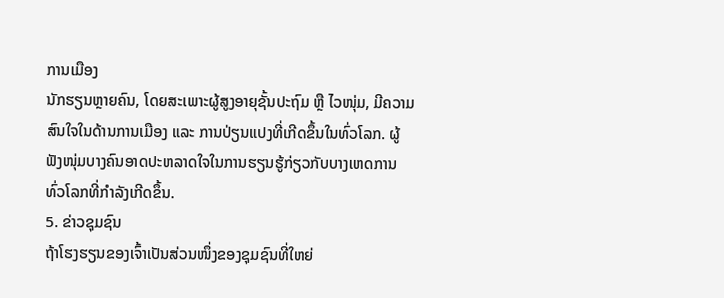ການເມືອງ
ນັກຮຽນຫຼາຍຄົນ, ໂດຍສະເພາະຜູ້ສູງອາຍຸຊັ້ນປະຖົມ ຫຼື ໄວໜຸ່ມ, ມີຄວາມສົນໃຈໃນດ້ານການເມືອງ ແລະ ການປ່ຽນແປງທີ່ເກີດຂຶ້ນໃນທົ່ວໂລກ. ຜູ້ຟັງໜຸ່ມບາງຄົນອາດປະຫລາດໃຈໃນການຮຽນຮູ້ກ່ຽວກັບບາງເຫດການທົ່ວໂລກທີ່ກຳລັງເກີດຂຶ້ນ.
5. ຂ່າວຊຸມຊົນ
ຖ້າໂຮງຮຽນຂອງເຈົ້າເປັນສ່ວນໜຶ່ງຂອງຊຸມຊົນທີ່ໃຫຍ່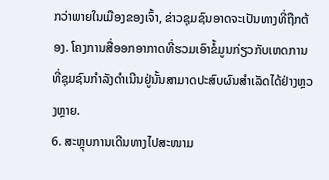ກວ່າພາຍໃນເມືອງຂອງເຈົ້າ, ຂ່າວຊຸມຊົນອາດຈະເປັນທາງທີ່ຖືກຕ້ອງ. ໂຄງການສື່ອອກອາກາດທີ່ຮວມເອົາຂໍ້ມູນກ່ຽວກັບເຫດການທີ່ຊຸມຊົນກຳລັງດຳເນີນຢູ່ນັ້ນສາມາດປະສົບຜົນສຳເລັດໄດ້ຢ່າງຫຼວງຫຼາຍ.
6. ສະຫຼຸບການເດີນທາງໄປສະໜາມ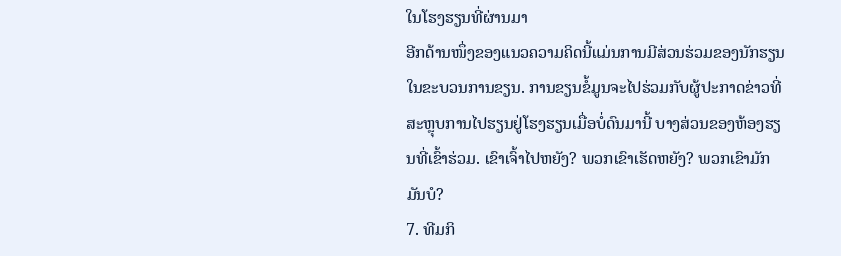ໃນໂຮງຮຽນທີ່ຜ່ານມາ
ອີກດ້ານໜຶ່ງຂອງແນວຄວາມຄິດນີ້ແມ່ນການມີສ່ວນຮ່ວມຂອງນັກຮຽນໃນຂະບວນການຂຽນ. ການຂຽນຂໍ້ມູນຈະໄປຮ່ວມກັບຜູ້ປະກາດຂ່າວທີ່ສະຫຼຸບການໄປຮຽນຢູ່ໂຮງຮຽນເມື່ອບໍ່ດົນມານີ້ ບາງສ່ວນຂອງຫ້ອງຮຽນທີ່ເຂົ້າຮ່ວມ. ເຂົາເຈົ້າໄປຫຍັງ? ພວກເຂົາເຮັດຫຍັງ? ພວກເຂົາມັກມັນບໍ?
7. ທີມກິ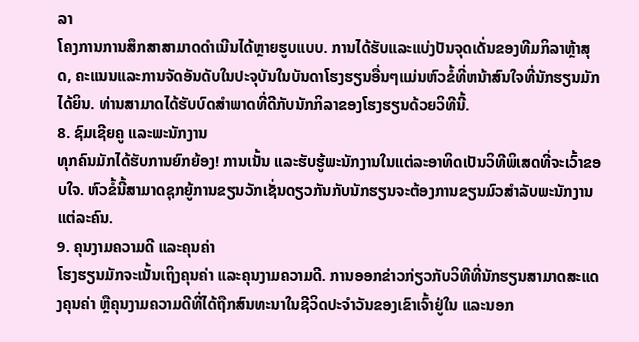ລາ
ໂຄງການການສຶກສາສາມາດດຳເນີນໄດ້ຫຼາຍຮູບແບບ. ການໄດ້ຮັບແລະແບ່ງປັນຈຸດເດັ່ນຂອງທີມກິລາຫຼ້າສຸດ, ຄະແນນແລະການຈັດອັນດັບໃນປະຈຸບັນໃນບັນດາໂຮງຮຽນອື່ນໆແມ່ນຫົວຂໍ້ທີ່ຫນ້າສົນໃຈທີ່ນັກຮຽນມັກໄດ້ຍິນ. ທ່ານສາມາດໄດ້ຮັບບົດສໍາພາດທີ່ດີກັບນັກກິລາຂອງໂຮງຮຽນດ້ວຍວິທີນີ້.
8. ຊົມເຊີຍຄູ ແລະພະນັກງານ
ທຸກຄົນມັກໄດ້ຮັບການຍົກຍ້ອງ! ການເນັ້ນ ແລະຮັບຮູ້ພະນັກງານໃນແຕ່ລະອາທິດເປັນວິທີພິເສດທີ່ຈະເວົ້າຂອບໃຈ. ຫົວຂໍ້ນີ້ສາມາດຊຸກຍູ້ການຂຽນວັກເຊັ່ນດຽວກັນກັບນັກຮຽນຈະຕ້ອງການຂຽນມົວສໍາລັບພະນັກງານແຕ່ລະຄົນ.
9. ຄຸນງາມຄວາມດີ ແລະຄຸນຄ່າ
ໂຮງຮຽນມັກຈະເນັ້ນເຖິງຄຸນຄ່າ ແລະຄຸນງາມຄວາມດີ. ການອອກຂ່າວກ່ຽວກັບວິທີທີ່ນັກຮຽນສາມາດສະແດງຄຸນຄ່າ ຫຼືຄຸນງາມຄວາມດີທີ່ໄດ້ຖືກສົນທະນາໃນຊີວິດປະຈໍາວັນຂອງເຂົາເຈົ້າຢູ່ໃນ ແລະນອກ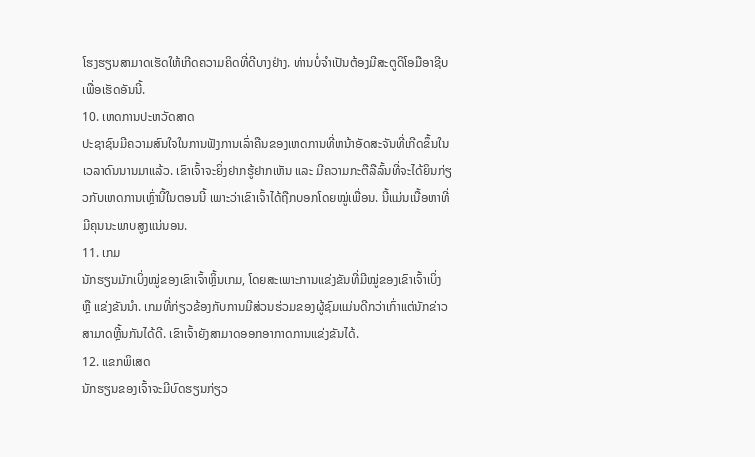ໂຮງຮຽນສາມາດເຮັດໃຫ້ເກີດຄວາມຄິດທີ່ດີບາງຢ່າງ. ທ່ານບໍ່ຈຳເປັນຕ້ອງມີສະຕູດິໂອມືອາຊີບເພື່ອເຮັດອັນນີ້.
10. ເຫດການປະຫວັດສາດ
ປະຊາຊົນມີຄວາມສົນໃຈໃນການຟັງການເລົ່າຄືນຂອງເຫດການທີ່ຫນ້າອັດສະຈັນທີ່ເກີດຂຶ້ນໃນເວລາດົນນານມາແລ້ວ. ເຂົາເຈົ້າຈະຍິ່ງຢາກຮູ້ຢາກເຫັນ ແລະ ມີຄວາມກະຕືລືລົ້ນທີ່ຈະໄດ້ຍິນກ່ຽວກັບເຫດການເຫຼົ່ານີ້ໃນຕອນນີ້ ເພາະວ່າເຂົາເຈົ້າໄດ້ຖືກບອກໂດຍໝູ່ເພື່ອນ. ນີ້ແມ່ນເນື້ອຫາທີ່ມີຄຸນນະພາບສູງແນ່ນອນ.
11. ເກມ
ນັກຮຽນມັກເບິ່ງໝູ່ຂອງເຂົາເຈົ້າຫຼິ້ນເກມ, ໂດຍສະເພາະການແຂ່ງຂັນທີ່ມີໝູ່ຂອງເຂົາເຈົ້າເບິ່ງ ຫຼື ແຂ່ງຂັນນຳ. ເກມທີ່ກ່ຽວຂ້ອງກັບການມີສ່ວນຮ່ວມຂອງຜູ້ຊົມແມ່ນດີກວ່າເກົ່າແຕ່ນັກຂ່າວສາມາດຫຼີ້ນກັນໄດ້ດີ. ເຂົາເຈົ້າຍັງສາມາດອອກອາກາດການແຂ່ງຂັນໄດ້.
12. ແຂກພິເສດ
ນັກຮຽນຂອງເຈົ້າຈະມີບົດຮຽນກ່ຽວ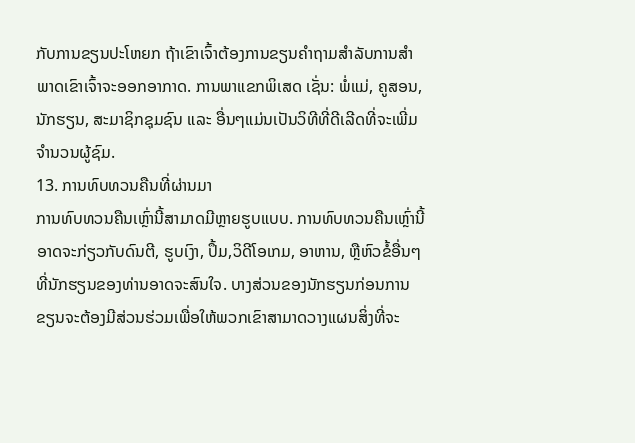ກັບການຂຽນປະໂຫຍກ ຖ້າເຂົາເຈົ້າຕ້ອງການຂຽນຄຳຖາມສຳລັບການສຳພາດເຂົາເຈົ້າຈະອອກອາກາດ. ການພາແຂກພິເສດ ເຊັ່ນ: ພໍ່ແມ່, ຄູສອນ, ນັກຮຽນ, ສະມາຊິກຊຸມຊົນ ແລະ ອື່ນໆແມ່ນເປັນວິທີທີ່ດີເລີດທີ່ຈະເພີ່ມຈຳນວນຜູ້ຊົມ.
13. ການທົບທວນຄືນທີ່ຜ່ານມາ
ການທົບທວນຄືນເຫຼົ່ານີ້ສາມາດມີຫຼາຍຮູບແບບ. ການທົບທວນຄືນເຫຼົ່ານີ້ອາດຈະກ່ຽວກັບດົນຕີ, ຮູບເງົາ, ປຶ້ມ,ວິດີໂອເກມ, ອາຫານ, ຫຼືຫົວຂໍ້ອື່ນໆທີ່ນັກຮຽນຂອງທ່ານອາດຈະສົນໃຈ. ບາງສ່ວນຂອງນັກຮຽນກ່ອນການຂຽນຈະຕ້ອງມີສ່ວນຮ່ວມເພື່ອໃຫ້ພວກເຂົາສາມາດວາງແຜນສິ່ງທີ່ຈະ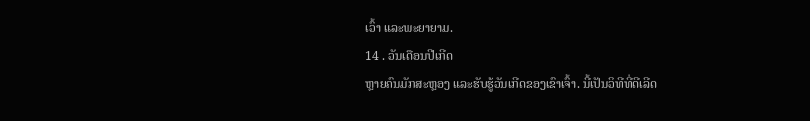ເວົ້າ ແລະພະຍາຍາມ.
14 . ວັນເດືອນປີເກີດ
ຫຼາຍຄົນມັກສະຫຼອງ ແລະຮັບຮູ້ວັນເກີດຂອງເຂົາເຈົ້າ. ນີ້ເປັນວິທີທີ່ດີເລີດ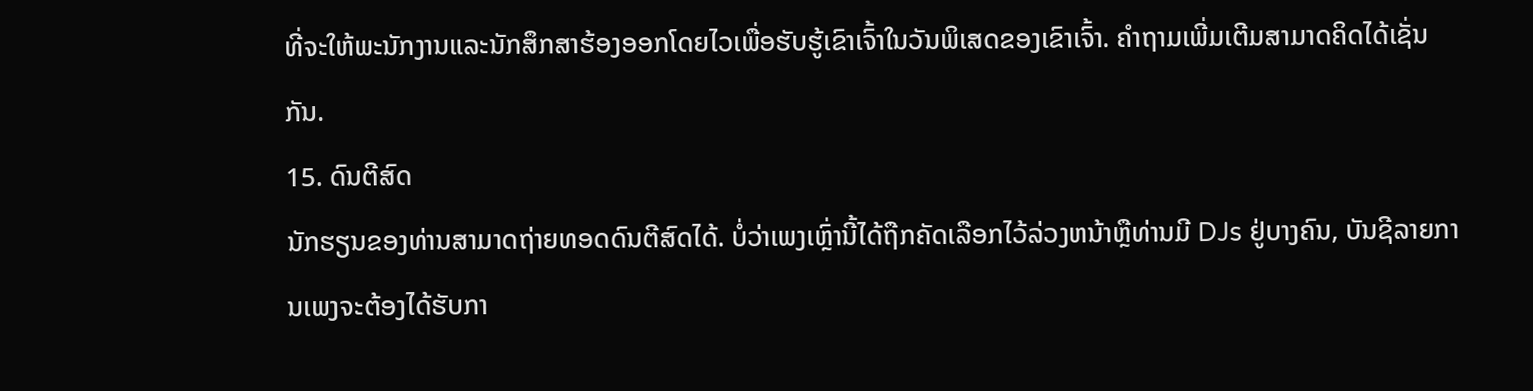ທີ່ຈະໃຫ້ພະນັກງານແລະນັກສຶກສາຮ້ອງອອກໂດຍໄວເພື່ອຮັບຮູ້ເຂົາເຈົ້າໃນວັນພິເສດຂອງເຂົາເຈົ້າ. ຄຳຖາມເພີ່ມເຕີມສາມາດຄິດໄດ້ເຊັ່ນກັນ.
15. ດົນຕີສົດ
ນັກຮຽນຂອງທ່ານສາມາດຖ່າຍທອດດົນຕີສົດໄດ້. ບໍ່ວ່າເພງເຫຼົ່ານີ້ໄດ້ຖືກຄັດເລືອກໄວ້ລ່ວງຫນ້າຫຼືທ່ານມີ DJs ຢູ່ບາງຄົນ, ບັນຊີລາຍການເພງຈະຕ້ອງໄດ້ຮັບກາ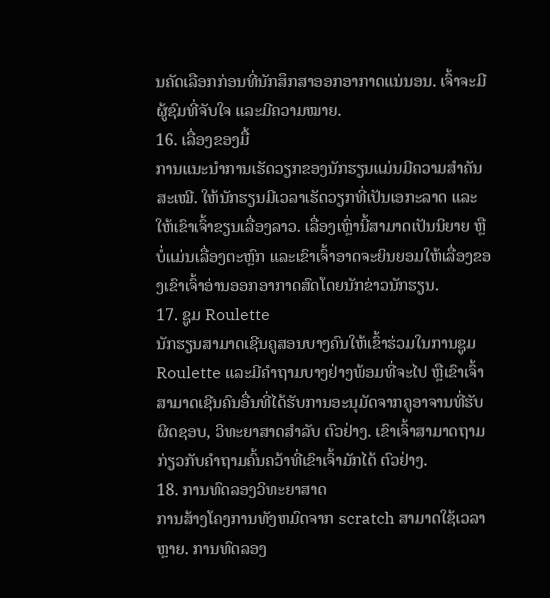ນຄັດເລືອກກ່ອນທີ່ນັກສຶກສາອອກອາກາດແນ່ນອນ. ເຈົ້າຈະມີຜູ້ຊົມທີ່ຈັບໃຈ ແລະມີຄວາມໝາຍ.
16. ເລື່ອງຂອງມື້
ການແນະນຳການເຮັດວຽກຂອງນັກຮຽນແມ່ນມີຄວາມສຳຄັນສະເໝີ. ໃຫ້ນັກຮຽນມີເວລາເຮັດວຽກທີ່ເປັນເອກະລາດ ແລະໃຫ້ເຂົາເຈົ້າຂຽນເລື່ອງລາວ. ເລື່ອງເຫຼົ່ານີ້ສາມາດເປັນນິຍາຍ ຫຼືບໍ່ແມ່ນເລື່ອງຕະຫຼົກ ແລະເຂົາເຈົ້າອາດຈະຍິນຍອມໃຫ້ເລື່ອງຂອງເຂົາເຈົ້າອ່ານອອກອາກາດສົດໂດຍນັກຂ່າວນັກຮຽນ.
17. ຊູມ Roulette
ນັກຮຽນສາມາດເຊີນຄູສອນບາງຄົນໃຫ້ເຂົ້າຮ່ວມໃນການຊູມ Roulette ແລະມີຄໍາຖາມບາງຢ່າງພ້ອມທີ່ຈະໄປ ຫຼືເຂົາເຈົ້າສາມາດເຊີນຄົນອື່ນທີ່ໄດ້ຮັບການອະນຸມັດຈາກຄູອາຈານທີ່ຮັບຜິດຊອບ, ວິທະຍາສາດສໍາລັບ ຕົວຢ່າງ. ເຂົາເຈົ້າສາມາດຖາມກ່ຽວກັບຄຳຖາມຄົ້ນຄວ້າທີ່ເຂົາເຈົ້າມັກໄດ້ ຕົວຢ່າງ.
18. ການທົດລອງວິທະຍາສາດ
ການສ້າງໂຄງການທັງຫມົດຈາກ scratch ສາມາດໃຊ້ເວລາຫຼາຍ. ການທົດລອງ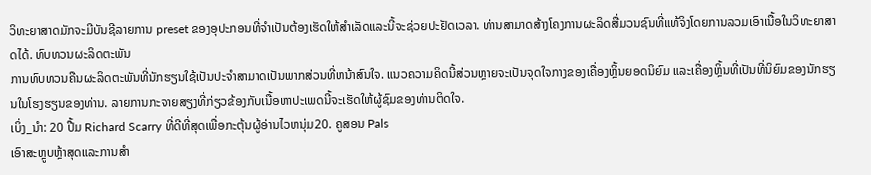ວິທະຍາສາດມັກຈະມີບັນຊີລາຍການ preset ຂອງອຸປະກອນທີ່ຈໍາເປັນຕ້ອງເຮັດໃຫ້ສໍາເລັດແລະນີ້ຈະຊ່ວຍປະຢັດເວລາ. ທ່ານສາມາດສ້າງໂຄງການຜະລິດສື່ມວນຊົນທີ່ແທ້ຈິງໂດຍການລວມເອົາເນື້ອໃນວິທະຍາສາດໄດ້. ທົບທວນຜະລິດຕະພັນ
ການທົບທວນຄືນຜະລິດຕະພັນທີ່ນັກຮຽນໃຊ້ເປັນປະຈໍາສາມາດເປັນພາກສ່ວນທີ່ຫນ້າສົນໃຈ. ແນວຄວາມຄິດນີ້ສ່ວນຫຼາຍຈະເປັນຈຸດໃຈກາງຂອງເຄື່ອງຫຼິ້ນຍອດນິຍົມ ແລະເຄື່ອງຫຼິ້ນທີ່ເປັນທີ່ນິຍົມຂອງນັກຮຽນໃນໂຮງຮຽນຂອງທ່ານ. ລາຍການກະຈາຍສຽງທີ່ກ່ຽວຂ້ອງກັບເນື້ອຫາປະເພດນີ້ຈະເຮັດໃຫ້ຜູ້ຊົມຂອງທ່ານຕິດໃຈ.
ເບິ່ງ_ນຳ: 20 ປື້ມ Richard Scarry ທີ່ດີທີ່ສຸດເພື່ອກະຕຸ້ນຜູ້ອ່ານໄວຫນຸ່ມ20. ຄູສອນ Pals
ເອົາສະຫຼູບຫຼ້າສຸດແລະການສໍາ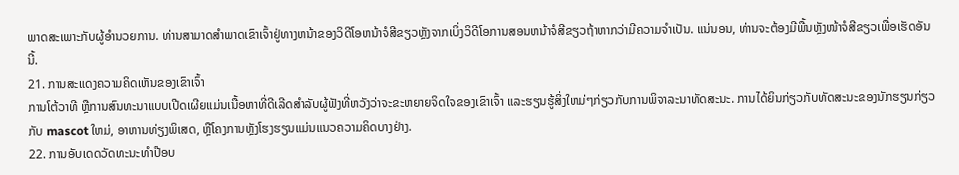ພາດສະເພາະກັບຜູ້ອໍານວຍການ. ທ່ານສາມາດສໍາພາດເຂົາເຈົ້າຢູ່ທາງຫນ້າຂອງວິດີໂອຫນ້າຈໍສີຂຽວຫຼັງຈາກເບິ່ງວິດີໂອການສອນຫນ້າຈໍສີຂຽວຖ້າຫາກວ່າມີຄວາມຈໍາເປັນ. ແນ່ນອນ, ທ່ານຈະຕ້ອງມີພື້ນຫຼັງໜ້າຈໍສີຂຽວເພື່ອເຮັດອັນນີ້.
21. ການສະແດງຄວາມຄິດເຫັນຂອງເຂົາເຈົ້າ
ການໂຕ້ວາທີ ຫຼືການສົນທະນາແບບເປີດເຜີຍແມ່ນເນື້ອຫາທີ່ດີເລີດສໍາລັບຜູ້ຟັງທີ່ຫວັງວ່າຈະຂະຫຍາຍຈິດໃຈຂອງເຂົາເຈົ້າ ແລະຮຽນຮູ້ສິ່ງໃຫມ່ໆກ່ຽວກັບການພິຈາລະນາທັດສະນະ. ການໄດ້ຍິນກ່ຽວກັບທັດສະນະຂອງນັກຮຽນກ່ຽວກັບ mascot ໃຫມ່, ອາຫານທ່ຽງພິເສດ, ຫຼືໂຄງການຫຼັງໂຮງຮຽນແມ່ນແນວຄວາມຄິດບາງຢ່າງ.
22. ການອັບເດດວັດທະນະທໍາປ໊ອບ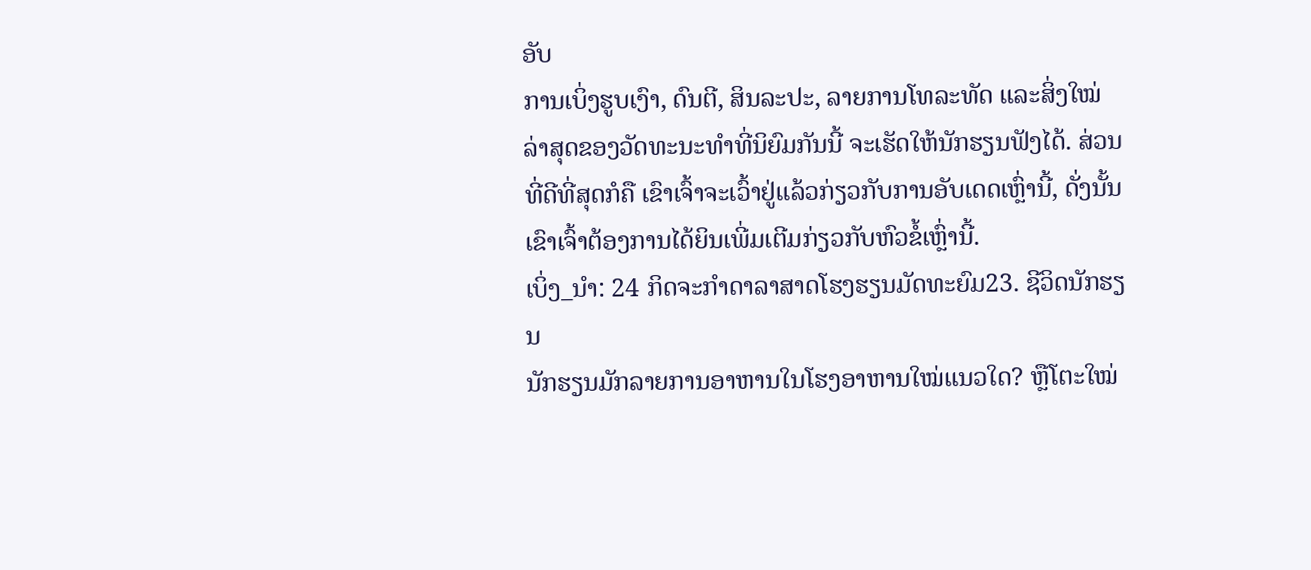ອັບ
ການເບິ່ງຮູບເງົາ, ດົນຕີ, ສິນລະປະ, ລາຍການໂທລະທັດ ແລະສິ່ງໃໝ່ລ່າສຸດຂອງວັດທະນະທຳທີ່ນິຍົມກັນນີ້ ຈະເຮັດໃຫ້ນັກຮຽນຟັງໄດ້. ສ່ວນທີ່ດີທີ່ສຸດກໍຄື ເຂົາເຈົ້າຈະເວົ້າຢູ່ແລ້ວກ່ຽວກັບການອັບເດດເຫຼົ່ານີ້, ດັ່ງນັ້ນເຂົາເຈົ້າຕ້ອງການໄດ້ຍິນເພີ່ມເຕີມກ່ຽວກັບຫົວຂໍ້ເຫຼົ່ານີ້.
ເບິ່ງ_ນຳ: 24 ກິດຈະກໍາດາລາສາດໂຮງຮຽນມັດທະຍົມ23. ຊີວິດນັກຮຽນ
ນັກຮຽນມັກລາຍການອາຫານໃນໂຮງອາຫານໃໝ່ແນວໃດ? ຫຼືໂຕະໃໝ່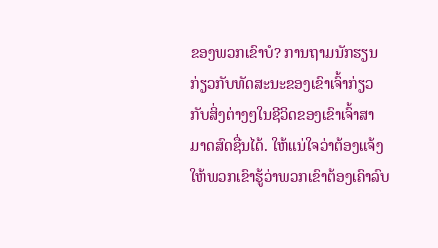ຂອງພວກເຂົາບໍ? ການຖາມນັກຮຽນກ່ຽວກັບທັດສະນະຂອງເຂົາເຈົ້າກ່ຽວກັບສິ່ງຕ່າງໆໃນຊີວິດຂອງເຂົາເຈົ້າສາມາດສົດຊື່ນໄດ້. ໃຫ້ແນ່ໃຈວ່າຕ້ອງແຈ້ງໃຫ້ພວກເຂົາຮູ້ວ່າພວກເຂົາຕ້ອງເຄົາລົບ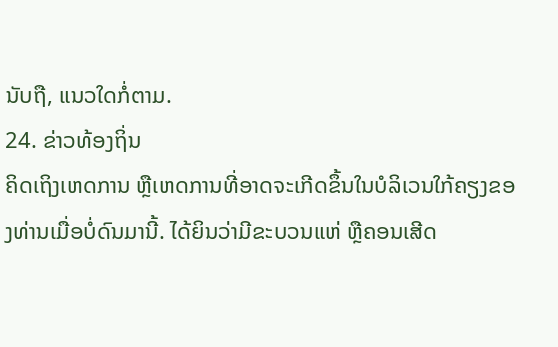ນັບຖື, ແນວໃດກໍ່ຕາມ.
24. ຂ່າວທ້ອງຖິ່ນ
ຄິດເຖິງເຫດການ ຫຼືເຫດການທີ່ອາດຈະເກີດຂຶ້ນໃນບໍລິເວນໃກ້ຄຽງຂອງທ່ານເມື່ອບໍ່ດົນມານີ້. ໄດ້ຍິນວ່າມີຂະບວນແຫ່ ຫຼືຄອນເສີດ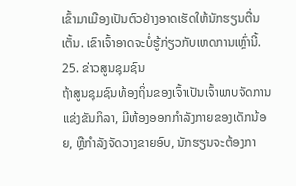ເຂົ້າມາເມືອງເປັນຕົວຢ່າງອາດເຮັດໃຫ້ນັກຮຽນຕື່ນເຕັ້ນ. ເຂົາເຈົ້າອາດຈະບໍ່ຮູ້ກ່ຽວກັບເຫດການເຫຼົ່ານີ້.
25. ຂ່າວສູນຊຸມຊົນ
ຖ້າສູນຊຸມຊົນທ້ອງຖິ່ນຂອງເຈົ້າເປັນເຈົ້າພາບຈັດການແຂ່ງຂັນກິລາ, ມີຫ້ອງອອກກຳລັງກາຍຂອງເດັກນ້ອຍ, ຫຼືກຳລັງຈັດວາງຂາຍອົບ, ນັກຮຽນຈະຕ້ອງກາ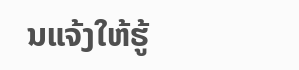ນແຈ້ງໃຫ້ຮູ້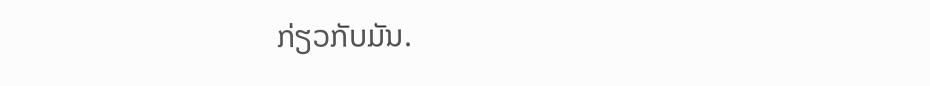ກ່ຽວກັບມັນ.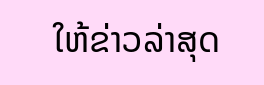ໃຫ້ຂ່າວລ່າສຸດ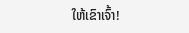ໃຫ້ເຂົາເຈົ້າ!